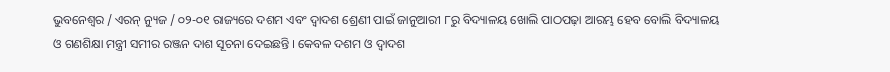ଭୁବନେଶ୍ୱର / ଏରନ୍ ନ୍ୟୁଜ / ୦୨-୦୧ ରାଜ୍ୟରେ ଦଶମ ଏବଂ ଦ୍ୱାଦଶ ଶ୍ରେଣୀ ପାଇଁ ଜାନୁଆରୀ ୮ରୁ ବିଦ୍ୟାଳୟ ଖୋଲି ପାଠପଢ଼ା ଆରମ୍ଭ ହେବ ବୋଲି ବିଦ୍ୟାଳୟ ଓ ଗଣଶିକ୍ଷା ମନ୍ତ୍ରୀ ସମୀର ରଞ୍ଜନ ଦାଶ ସୂଚନା ଦେଇଛନ୍ତି । କେବଳ ଦଶମ ଓ ଦ୍ୱାଦଶ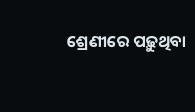ଶ୍ରେଣୀରେ ପଢ଼ୁଥିବା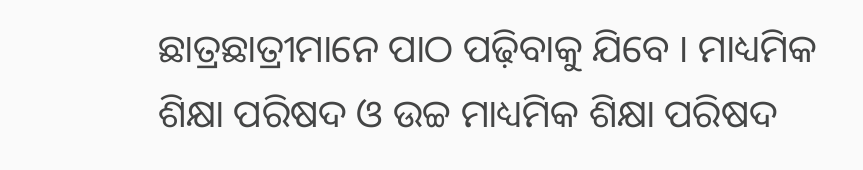ଛାତ୍ରଛାତ୍ରୀମାନେ ପାଠ ପଢ଼ିବାକୁ ଯିବେ । ମାଧ୍ୟମିକ ଶିକ୍ଷା ପରିଷଦ ଓ ଉଚ୍ଚ ମାଧ୍ୟମିକ ଶିକ୍ଷା ପରିଷଦ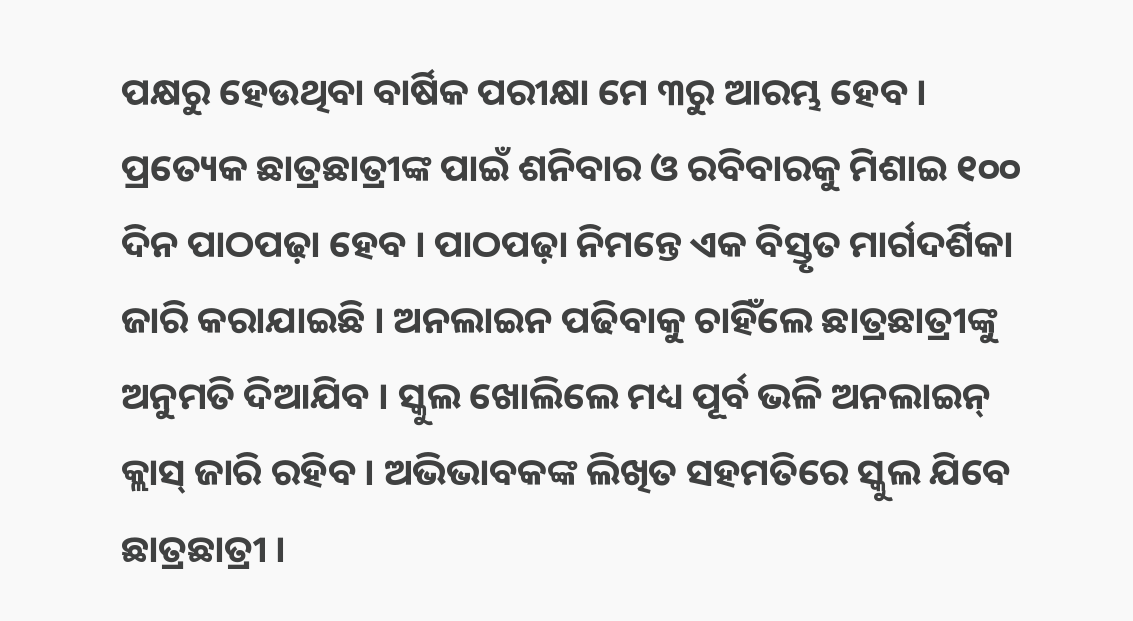ପକ୍ଷରୁ ହେଉଥିବା ବାର୍ଷିକ ପରୀକ୍ଷା ମେ ୩ରୁ ଆରମ୍ଭ ହେବ । ପ୍ରତ୍ୟେକ ଛାତ୍ରଛାତ୍ରୀଙ୍କ ପାଇଁ ଶନିବାର ଓ ରବିବାରକୁ ମିଶାଇ ୧୦୦ ଦିନ ପାଠପଢ଼ା ହେବ । ପାଠପଢ଼ା ନିମନ୍ତେ ଏକ ବିସ୍ତୃତ ମାର୍ଗଦର୍ଶିକା ଜାରି କରାଯାଇଛି । ଅନଲାଇନ ପଢିବାକୁ ଚାହିଁଲେ ଛାତ୍ରଛାତ୍ରୀଙ୍କୁ ଅନୁମତି ଦିଆଯିବ । ସ୍କୁଲ ଖୋଲିଲେ ମଧ୍ୟ ପୂର୍ବ ଭଳି ଅନଲାଇନ୍ କ୍ଲାସ୍ ଜାରି ରହିବ । ଅଭିଭାବକଙ୍କ ଲିଖିତ ସହମତିରେ ସ୍କୁଲ ଯିବେ ଛାତ୍ରଛାତ୍ରୀ ।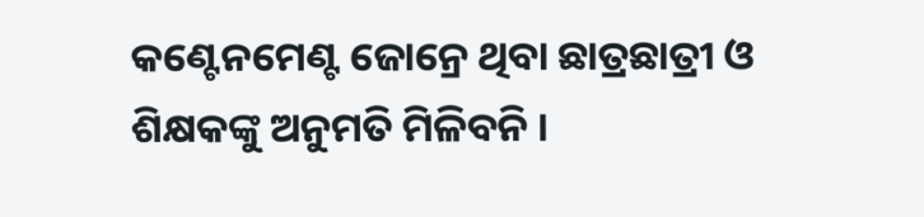କଣ୍ଟେନମେଣ୍ଟ ଜୋନ୍ରେ ଥିବା ଛାତ୍ରଛାତ୍ରୀ ଓ ଶିକ୍ଷକଙ୍କୁ ଅନୁମତି ମିଳିବନି ।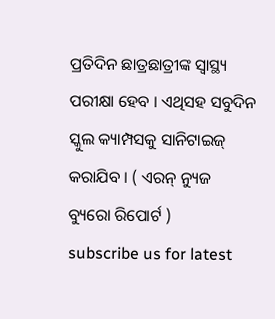ପ୍ରତିଦିନ ଛାତ୍ରଛାତ୍ରୀଙ୍କ ସ୍ୱାସ୍ଥ୍ୟ ପରୀକ୍ଷା ହେବ । ଏଥିସହ ସବୁଦିନ ସ୍କୁଲ କ୍ୟାମ୍ପସକୁ ସାନିଟାଇଜ୍ କରାଯିବ । ( ଏରନ୍ ନ୍ୟୁଜ ବ୍ୟୁରୋ ରିପୋର୍ଟ )
subscribe us for latest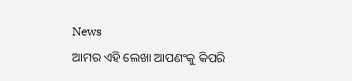News
ଆମର ଏହି ଲେଖା ଆପଣଂକୁ କିପରି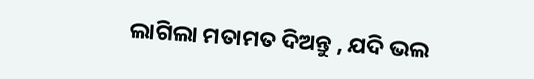ଲାଗିଲା ମତାମତ ଦିଅନ୍ତୁ , ଯଦି ଭଲ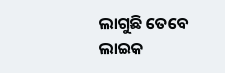ଲାଗୁଛି ତେବେ ଲାଇକ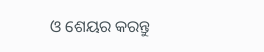ଓ ଶେୟର କରନ୍ତୁ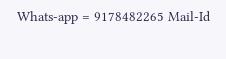Whats-app = 9178482265 Mail-Id